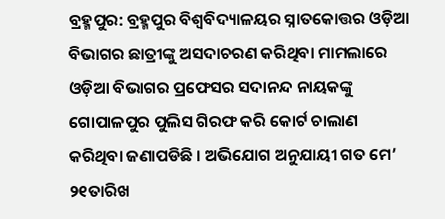ବ୍ରହ୍ମପୁର: ବ୍ରହ୍ମପୁର ବିଶ୍ୱବିଦ୍ୟାଳୟର ସ୍ନାତକୋତ୍ତର ଓଡ଼ିଆ ବିଭାଗର ଛାତ୍ରୀଙ୍କୁ ଅସଦାଚରଣ କରିଥିବା ମାମଲାରେ ଓଡ଼ିଆ ବିଭାଗର ପ୍ରଫେସର ସଦାନନ୍ଦ ନାୟକଙ୍କୁ ଗୋପାଳପୁର ପୁଲିସ ଗିରଫ କରି କୋର୍ଟ ଚାଲାଣ କରିଥିବା ଜଣାପଡିଛି । ଅଭିଯୋଗ ଅନୁଯାୟୀ ଗତ ମେ’ ୨୧ତାରିଖ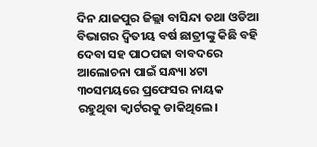ଦିନ ଯାଜପୁର ଜିଲ୍ଲା ବାସିନ୍ଦା ତଥା ଓଡିଆ ବିଭାଗର ଦ୍ବିତୀୟ ବର୍ଷ ଛାତ୍ରୀଙ୍କୁ କିଛି ବହି ଦେବା ସହ ପାଠପଢା ବାବଦରେ ଆଲୋଚନା ପାଇଁ ସନ୍ଧ୍ୟା ୪ଟା ୩୦ସମୟରେ ପ୍ରଫେସର ନାୟକ ରହୁଥିବା କ୍ୱାର୍ଟରକୁ ଡାକିଥିଲେ।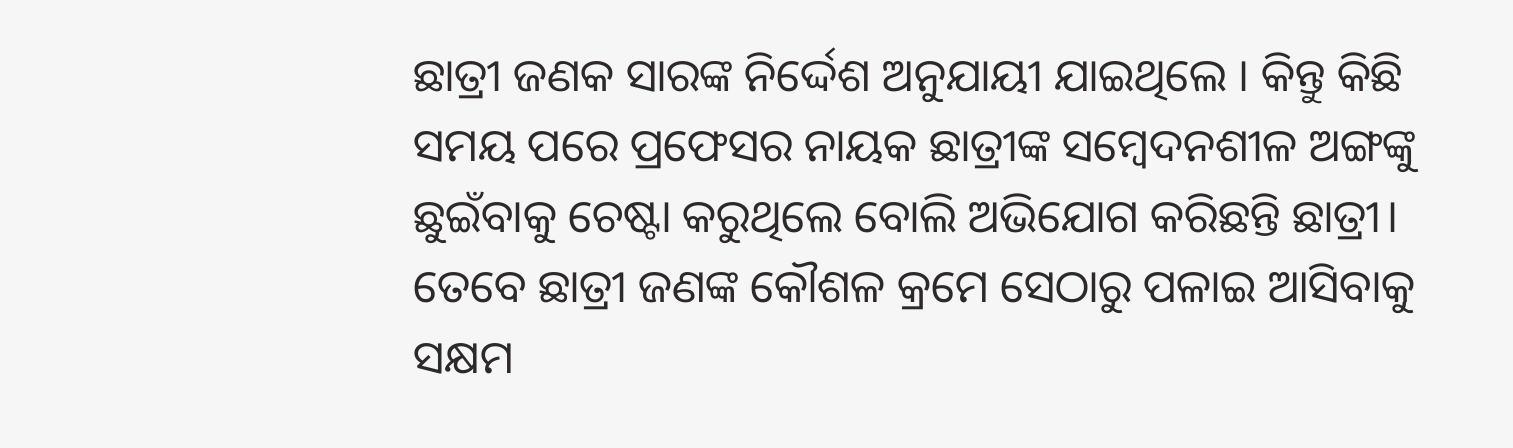ଛାତ୍ରୀ ଜଣକ ସାରଙ୍କ ନିର୍ଦ୍ଦେଶ ଅନୁଯାୟୀ ଯାଇଥିଲେ । କିନ୍ତୁ କିଛି ସମୟ ପରେ ପ୍ରଫେସର ନାୟକ ଛାତ୍ରୀଙ୍କ ସମ୍ବେଦନଶୀଳ ଅଙ୍ଗଙ୍କୁ ଛୁଇଁବାକୁ ଚେଷ୍ଟା କରୁଥିଲେ ବୋଲି ଅଭିଯୋଗ କରିଛନ୍ତି ଛାତ୍ରୀ।
ତେବେ ଛାତ୍ରୀ ଜଣଙ୍କ କୌଶଳ କ୍ରମେ ସେଠାରୁ ପଳାଇ ଆସିବାକୁ ସକ୍ଷମ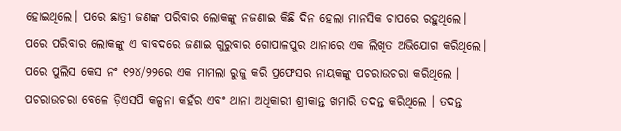ହୋଇଥିଲେ। ପରେ ଛାତ୍ରୀ ଜଣଙ୍କ ପରିବାର ଲୋକଙ୍କୁ ନଜଣାଇ କିଛି ଦିନ ହେଲା ମାନସିକ ଚାପରେ ରହୁଥିଲେ। ପରେ ପରିବାର ଲୋକଙ୍କୁ ଏ ବାବଦରେ ଜଣାଇ ଗୁରୁବାର ଗୋପାଳପୁର ଥାନାରେ ଏକ ଲିଖିତ ଅଭିଯୋଗ କରିଥିଲେ।
ପରେ ପୁଲିସ କେସ ନଂ ୧୨୪/୨୨ରେ ଏକ ମାମଲା ରୁଜୁ କରି ପ୍ରଫେସର ନାୟକଙ୍କୁ ପଚରାଉଚରା କରିଥିଲେ । ପଚରାଉଚରା ବେଳେ ଡ଼ିଏସପି କଳ୍ପନା କହଁର ଏବଂ ଥାନା ଅଧିକାରୀ ଶ୍ରୀକାନ୍ତ ଖମାରି ତଦନ୍ତ କରିଥିଲେ । ତଦନ୍ତ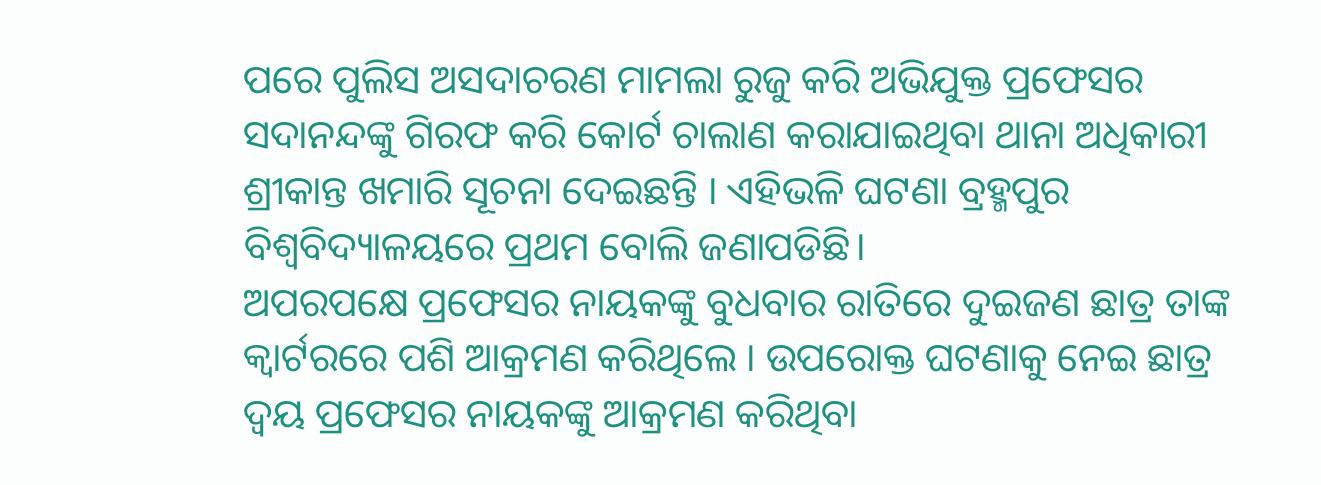ପରେ ପୁଲିସ ଅସଦାଚରଣ ମାମଲା ରୁଜୁ କରି ଅଭିଯୁକ୍ତ ପ୍ରଫେସର ସଦାନନ୍ଦଙ୍କୁ ଗିରଫ କରି କୋର୍ଟ ଚାଲାଣ କରାଯାଇଥିବା ଥାନା ଅଧିକାରୀ ଶ୍ରୀକାନ୍ତ ଖମାରି ସୂଚନା ଦେଇଛନ୍ତି । ଏହିଭଳି ଘଟଣା ବ୍ରହ୍ମପୁର ବିଶ୍ୱବିଦ୍ୟାଳୟରେ ପ୍ରଥମ ବୋଲି ଜଣାପଡିଛି।
ଅପରପକ୍ଷେ ପ୍ରଫେସର ନାୟକଙ୍କୁ ବୁଧବାର ରାତିରେ ଦୁଇଜଣ ଛାତ୍ର ତାଙ୍କ କ୍ବାର୍ଟରରେ ପଶି ଆକ୍ରମଣ କରିଥିଲେ । ଉପରୋକ୍ତ ଘଟଣାକୁ ନେଇ ଛାତ୍ର ଦ୍ୱୟ ପ୍ରଫେସର ନାୟକଙ୍କୁ ଆକ୍ରମଣ କରିଥିବା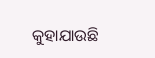କୁହାଯାଉଛି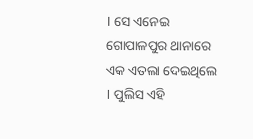। ସେ ଏନେଇ ଗୋପାଳପୁର ଥାନାରେ ଏକ ଏତଲା ଦେଇଥିଲେ । ପୁଲିସ ଏହି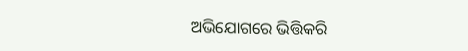ଅଭିଯୋଗରେ ଭିତ୍ତିକରି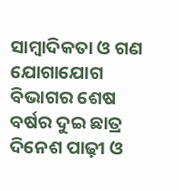ସାମ୍ବାଦିକତା ଓ ଗଣ ଯୋଗାଯୋଗ ବିଭାଗର ଶେଷ ବର୍ଷର ଦୁଇ ଛାତ୍ର ଦିନେଶ ପାଢ଼ୀ ଓ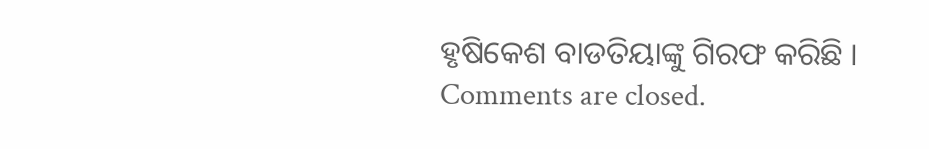ହୃଷିକେଶ ବାଡତିୟାଙ୍କୁ ଗିରଫ କରିଛି ।
Comments are closed.